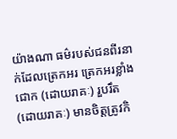យ៉ាងណា ធម៌របស់ជនពីរនាក់ដែលត្រេកអរ ត្រេកអរខ្លាំង ជោក (ដោយរាគៈ) រួបរឹត (ដោយរាគៈ) មានចិត្តត្រូវកិ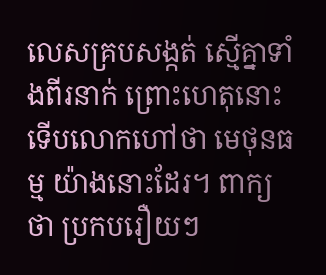លេសគ្របសង្កត់ ស្មើគ្នាទាំងពីរនាក់ ព្រោះហេតុនោះ ទើបលោកហៅថា មេថុនធម្ម យ៉ាងនោះដែរ។ ពាក្យថា ប្រកបរឿយៗ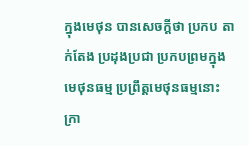ក្នុងមេថុន បានសេចក្តីថា ប្រកប តាក់តែង ប្រដុងប្រជា ប្រកបព្រមក្នុងមេថុនធម្ម ប្រព្រឹត្តមេថុនធម្មនោះ ក្រា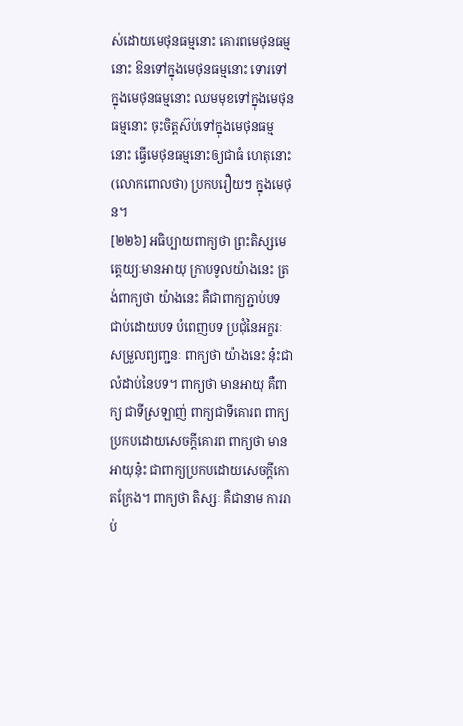ស់ដោយមេថុនធម្មនោះ គោរពមេថុនធម្មនោះ ឱនទៅក្នុងមេថុនធម្មនោះ ទោរទៅក្នុងមេថុនធម្មនោះ ឈមមុខទៅក្នុងមេថុនធម្មនោះ ចុះចិត្តស៊ប់ទៅក្នុងមេថុនធម្មនោះ ធ្វើមេថុនធម្មនោះឲ្យជាធំ ហេតុនោះ (លោកពោលថា) ប្រកបរឿយៗ ក្នុងមេថុន។
[២២៦] អធិប្បាយពាក្យថា ព្រះតិស្សមេត្តេយ្យៈមានអាយុ ក្រាបទូលយ៉ាងនេះ ត្រង់ពាក្យថា យ៉ាងនេះ គឺជាពាក្យភ្ជាប់បទ ជាប់ដោយបទ បំពេញបទ ប្រជុំនៃអក្ខរៈ សម្រួលព្យញ្ជនៈ ពាក្យថា យ៉ាងនេះ នុ៎ះជាលំដាប់នៃបទ។ ពាក្យថា មានអាយុ គឺពាក្យ ជាទីស្រឡាញ់ ពាក្យជាទីគោរព ពាក្យប្រកបដោយសេចក្តីគោរព ពាក្យថា មានអាយុនុ៎ះ ជាពាក្យប្រកបដោយសេចក្តីកោតក្រែង។ ពាក្យថា តិស្សៈ គឺជានាម ការរាប់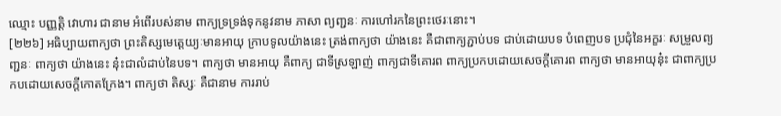ឈ្មោះ បញ្ញត្តិ វោហារ ជានាម អំពើរបស់នាម ពាក្យទ្រទ្រង់ទុកនូវនាម ភាសា ព្យញ្ជនៈ ការហៅរកនៃព្រះថេរៈនោះ។
[២២៦] អធិប្បាយពាក្យថា ព្រះតិស្សមេត្តេយ្យៈមានអាយុ ក្រាបទូលយ៉ាងនេះ ត្រង់ពាក្យថា យ៉ាងនេះ គឺជាពាក្យភ្ជាប់បទ ជាប់ដោយបទ បំពេញបទ ប្រជុំនៃអក្ខរៈ សម្រួលព្យញ្ជនៈ ពាក្យថា យ៉ាងនេះ នុ៎ះជាលំដាប់នៃបទ។ ពាក្យថា មានអាយុ គឺពាក្យ ជាទីស្រឡាញ់ ពាក្យជាទីគោរព ពាក្យប្រកបដោយសេចក្តីគោរព ពាក្យថា មានអាយុនុ៎ះ ជាពាក្យប្រកបដោយសេចក្តីកោតក្រែង។ ពាក្យថា តិស្សៈ គឺជានាម ការរាប់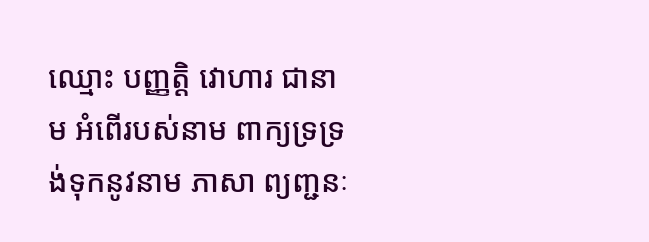ឈ្មោះ បញ្ញត្តិ វោហារ ជានាម អំពើរបស់នាម ពាក្យទ្រទ្រង់ទុកនូវនាម ភាសា ព្យញ្ជនៈ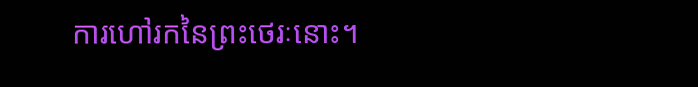ការហៅរកនៃព្រះថេរៈនោះ។